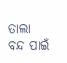ତାଲା ବନ୍ଦ ପାଇଁ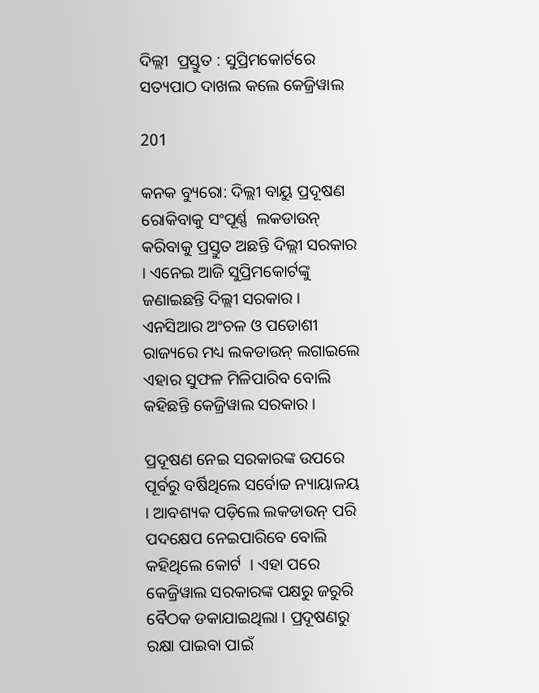ଦିଲ୍ଲୀ  ପ୍ରସ୍ତୁତ : ସୁପ୍ରିମକୋର୍ଟରେ  ସତ୍ୟପାଠ ଦାଖଲ କଲେ କେଜ୍ରିୱାଲ

201

କନକ ବ୍ୟୁରୋ: ଦିଲ୍ଲୀ ବାୟୁ ପ୍ରଦୂଷଣ ରୋକିବାକୁ ସଂପୂର୍ଣ୍ଣ  ଲକଡାଉନ୍ କରିବାକୁ ପ୍ରସ୍ତୁତ ଅଛନ୍ତି ଦିଲ୍ଲୀ ସରକାର । ଏନେଇ ଆଜି ସୁପ୍ରିମକୋର୍ଟଙ୍କୁ ଜଣାଇଛନ୍ତି ଦିଲ୍ଲୀ ସରକାର । ଏନସିଆର ଅଂଚଳ ଓ ପଡୋଶୀ ରାଜ୍ୟରେ ମଧ୍ୟ ଲକଡାଉନ୍ ଲଗାଇଲେ ଏହାର ସୁଫଳ ମିଳିପାରିବ ବୋଲି କହିଛନ୍ତି କେଜ୍ରିୱାଲ ସରକାର ।

ପ୍ରଦୂଷଣ ନେଇ ସରକାରଙ୍କ ଉପରେ ପୂର୍ବରୁ ବର୍ଷିଥିଲେ ସର୍ବୋଚ୍ଚ ନ୍ୟାୟାଳୟ  । ଆବଶ୍ୟକ ପଡ଼ିଲେ ଲକଡାଉନ୍ ପରି ପଦକ୍ଷେପ ନେଇପାରିବେ ବୋଲି କହିଥିଲେ କୋର୍ଟ  । ଏହା ପରେ କେଜ୍ରିୱାଲ ସରକାରଙ୍କ ପକ୍ଷରୁ ଜରୁରି ବୈଠକ ଡକାଯାଇଥିଲା । ପ୍ରଦୂଷଣରୁ ରକ୍ଷା ପାଇବା ପାଇଁ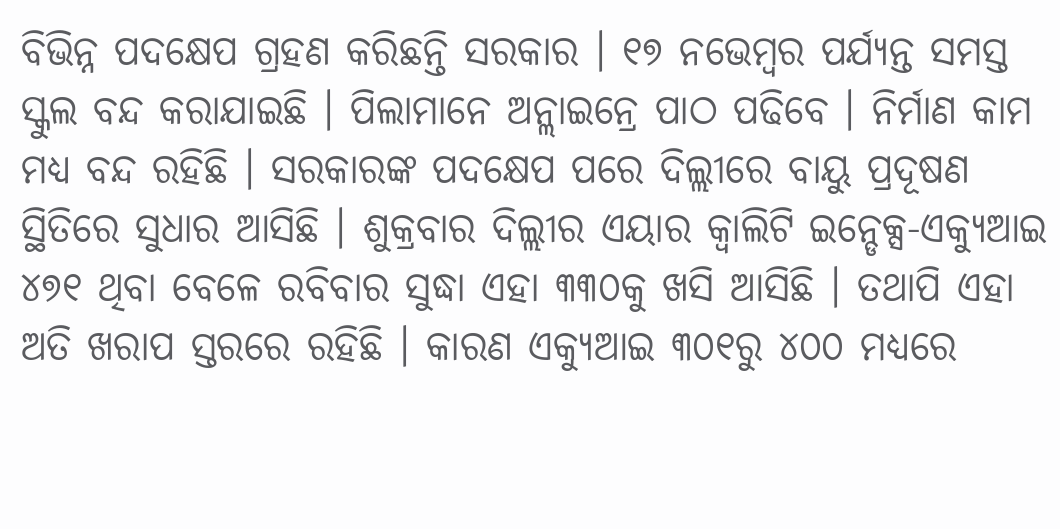ବିଭିନ୍ନ ପଦକ୍ଷେପ ଗ୍ରହଣ କରିଛନ୍ତି ସରକାର । ୧୭ ନଭେମ୍ବର ପର୍ଯ୍ୟନ୍ତ ସମସ୍ତ ସ୍କୁଲ ବନ୍ଦ କରାଯାଇଛି । ପିଲାମାନେ ଅନ୍ଲାଇନ୍ରେ ପାଠ ପଢିବେ । ନିର୍ମାଣ କାମ ମଧ୍ୟ ବନ୍ଦ ରହିଛି । ସରକାରଙ୍କ ପଦକ୍ଷେପ ପରେ ଦିଲ୍ଲୀରେ ବାୟୁ ପ୍ରଦୂଷଣ ସ୍ଥିତିରେ ସୁଧାର ଆସିଛି । ଶୁକ୍ରବାର ଦିଲ୍ଲୀର ଏୟାର କ୍ୱାଲିଟି ଇନ୍ଡେକ୍ସ-ଏକ୍ୟୁଆଇ ୪୭୧ ଥିବା ବେଳେ ରବିବାର ସୁଦ୍ଧା ଏହା ୩୩୦କୁ ଖସି ଆସିଛି । ତଥାପି ଏହା ଅତି ଖରାପ ସ୍ତରରେ ରହିଛି । କାରଣ ଏକ୍ୟୁଆଇ ୩୦୧ରୁ ୪୦୦ ମଧ୍ୟରେ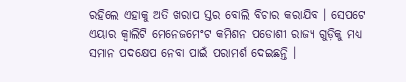ରହିଲେ ଏହାକୁ ଅତି ଖରାପ ସ୍ତର ବୋଲି ବିଚାର କରାଯିବ । ସେପଟେ ଏୟାର କ୍ୱାଲିଟି ମେନେଜମେଂଟ କମିଶନ ପଡୋଶୀ ରାଜ୍ୟ ଗୁଡ଼ିକୁ ମଧ୍ୟ ସମାନ ପଦକ୍ଷେପ ନେବା ପାଇଁ ପରାମର୍ଶ ଦେଇଛନ୍ତି ।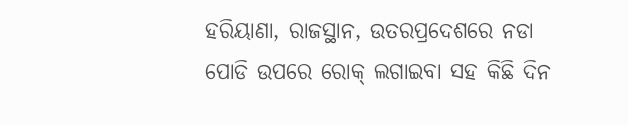ହରିୟାଣା, ରାଜସ୍ଥାନ, ଉତରପ୍ରଦେଶରେ ନଡା ପୋଡି ଉପରେ ରୋକ୍ ଲଗାଇବା ସହ କିଛି ଦିନ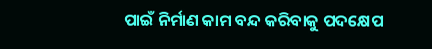ପାଇଁ ନିର୍ମାଣ କାମ ବନ୍ଦ କରିବାକୁ ପଦକ୍ଷେପ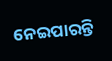ନେଇପାରନ୍ତି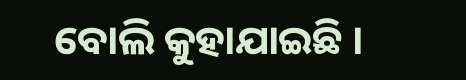ବୋଲି କୁହାଯାଇଛି ।